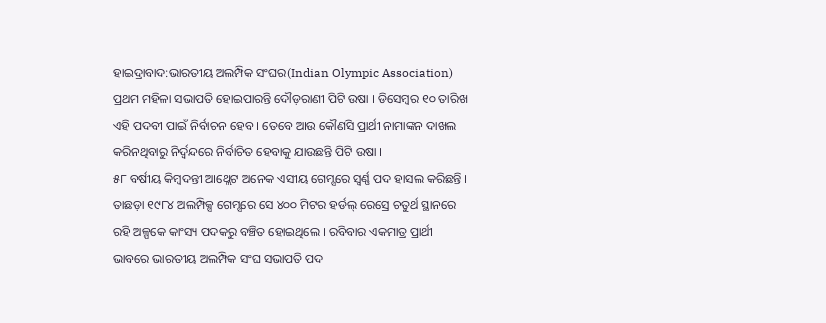ହାଇଦ୍ରାବାଦ:ଭାରତୀୟ ଅଲମ୍ପିକ ସଂଘର(Indian Olympic Association) ପ୍ରଥମ ମହିଳା ସଭାପତି ହୋଇପାରନ୍ତି ଦୌଡ଼ରାଣୀ ପିଟି ଉଷା । ଡିସେମ୍ବର ୧୦ ତାରିଖ ଏହି ପଦବୀ ପାଇଁ ନିର୍ବାଚନ ହେବ । ତେବେ ଆଉ କୌଣସି ପ୍ରାର୍ଥୀ ନାମାଙ୍କନ ଦାଖଲ କରିନଥିବାରୁ ନିର୍ଦ୍ବନ୍ଦରେ ନିର୍ବାଚିତ ହେବାକୁ ଯାଉଛନ୍ତି ପିଟି ଉଷା ।
୫୮ ବର୍ଷୀୟ କିମ୍ବଦନ୍ତୀ ଆଥ୍ଲେଟ ଅନେକ ଏସୀୟ ଗେମ୍ସରେ ସ୍ବର୍ଣ୍ଣ ପଦ ହାସଲ କରିଛନ୍ତି । ତାଛଡ଼ା ୧୯୮୪ ଅଲମ୍ପିକ୍ସ ଗେମ୍ସରେ ସେ ୪୦୦ ମିଟର ହର୍ଡଲ୍ ରେସ୍ରେ ଚତୁର୍ଥ ସ୍ଥାନରେ ରହି ଅଳ୍ପକେ କାଂସ୍ୟ ପଦକରୁ ବଞ୍ଚିତ ହୋଇଥିଲେ । ରବିବାର ଏକମାତ୍ର ପ୍ରାର୍ଥୀ ଭାବରେ ଭାରତୀୟ ଅଲମ୍ପିକ ସଂଘ ସଭାପତି ପଦ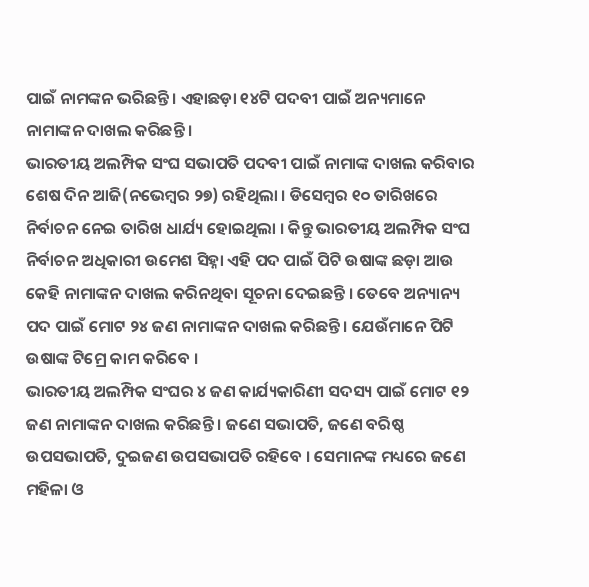ପାଇଁ ନାମଙ୍କନ ଭରିଛନ୍ତି । ଏହାଛଡ଼ା ୧୪ଟି ପଦବୀ ପାଇଁ ଅନ୍ୟମାନେ ନାମାଙ୍କନ ଦାଖଲ କରିଛନ୍ତି ।
ଭାରତୀୟ ଅଲମ୍ପିକ ସଂଘ ସଭାପତି ପଦବୀ ପାଇଁ ନାମାଙ୍କ ଦାଖଲ କରିବାର ଶେଷ ଦିନ ଆଜି(ନଭେମ୍ବର ୨୭) ରହିଥିଲା । ଡିସେମ୍ବର ୧୦ ତାରିଖରେ ନିର୍ବାଚନ ନେଇ ତାରିଖ ଧାର୍ଯ୍ୟ ହୋଇଥିଲା । କିନ୍ତୁ ଭାରତୀୟ ଅଲମ୍ପିକ ସଂଘ ନିର୍ବାଚନ ଅଧିକାରୀ ଉମେଶ ସିହ୍ନା ଏହି ପଦ ପାଇଁ ପିଟି ଉଷାଙ୍କ ଛଡ଼ା ଆଉ କେହି ନାମାଙ୍କନ ଦାଖଲ କରିନଥିବା ସୂଚନା ଦେଇଛନ୍ତି । ତେବେ ଅନ୍ୟାନ୍ୟ ପଦ ପାଇଁ ମୋଟ ୨୪ ଜଣ ନାମାଙ୍କନ ଦାଖଲ କରିଛନ୍ତି । ଯେଉଁମାନେ ପିଟି ଉଷାଙ୍କ ଟିମ୍ରେ କାମ କରିବେ ।
ଭାରତୀୟ ଅଲମ୍ପିକ ସଂଘର ୪ ଜଣ କାର୍ଯ୍ୟକାରିଣୀ ସଦସ୍ୟ ପାଇଁ ମୋଟ ୧୨ ଜଣ ନାମାଙ୍କନ ଦାଖଲ କରିଛନ୍ତି । ଜଣେ ସଭାପତି, ଜଣେ ବରିଷ୍ଠ ଉପସଭାପତି, ଦୁଇଜଣ ଉପସଭାପତି ରହିବେ । ସେମାନଙ୍କ ମଧ୍ୟରେ ଜଣେ ମହିଳା ଓ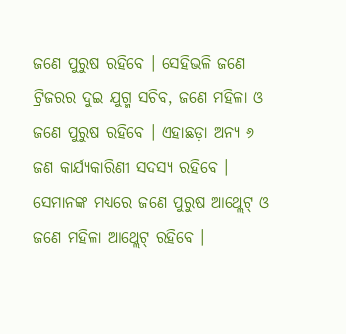ଜଣେ ପୁରୁଷ ରହିବେ । ସେହିଭଳି ଜଣେ ଟ୍ରିଜରର ଦୁଇ ଯୁଗ୍ମ ସଚିବ, ଜଣେ ମହିଳା ଓ ଜଣେ ପୁରୁଷ ରହିବେ । ଏହାଛଡ଼ା ଅନ୍ୟ ୬ ଜଣ କାର୍ଯ୍ୟକାରିଣୀ ସଦସ୍ୟ ରହିବେ । ସେମାନଙ୍କ ମଧ୍ୟରେ ଜଣେ ପୁରୁଷ ଆଥ୍ଲେଟ୍ ଓ ଜଣେ ମହିଳା ଆଥ୍ଲେଟ୍ ରହିବେ ।